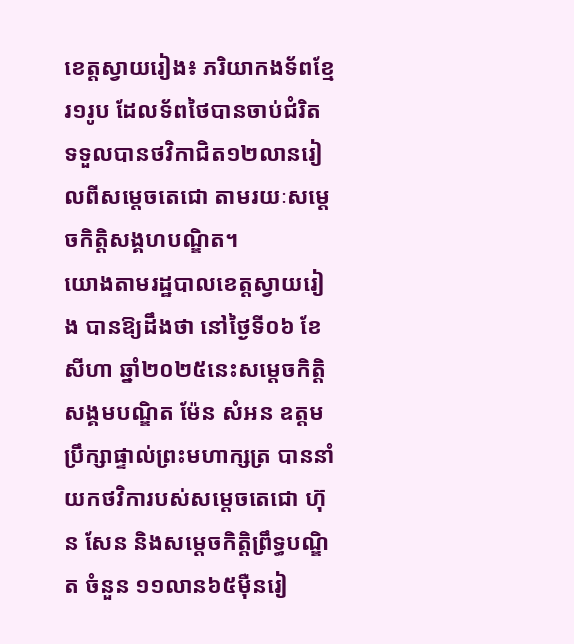ខេត្តស្វាយរៀង៖ ភរិយាកងទ័ពខ្មែរ១រូប ដែលទ័ពថៃបានចាប់ជំរិត ទទួលបានថវិកាជិត១២លានរៀលពីសម្ដេចតេជោ តាមរយៈសម្តេចកិត្តិសង្គហបណ្ឌិត។
យោងតាមរដ្ឋបាលខេត្តស្វាយរៀង បានឱ្យដឹងថា នៅថ្ងៃទី០៦ ខែសីហា ឆ្នាំ២០២៥នេះសម្តេចកិត្តិសង្គមបណ្ឌិត ម៉ែន សំអន ឧត្តមប្រឹក្សាផ្ទាល់ព្រះមហាក្សត្រ បាននាំយកថវិការបស់សម្តេចតេជោ ហ៊ុន សែន និងសម្តេចកិត្តិព្រឹទ្ធបណ្ឌិត ចំនួន ១១លាន៦៥ម៉ឺនរៀ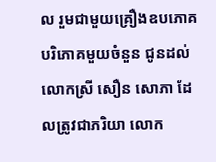ល រួមជាមួយគ្រឿងឧបភោគ បរិភោគមួយចំនួន ជូនដល់លោកស្រី សឿន សោភា ដែលត្រូវជាភរិយា លោក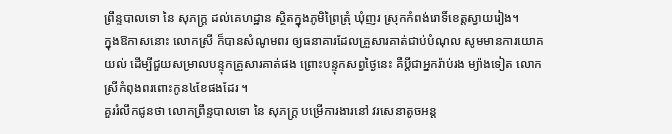ព្រឹន្ទបាលទោ នៃ សុភក្រ្ត ដល់គេហដ្ឋាន ស្ថិតក្នុងភូមិព្រៃត្រុំ ឃុំញរ ស្រុកកំពង់រោទិ៍ខេត្តស្វាយរៀង។
ក្នុងឱកាសនោះ លោកស្រី ក៏បានសំណូមពរ ឲ្យធនាគារដែលគ្រួសារគាត់ជាប់បំណុល សូមមានការយោគយល់ ដើម្បីជួយសម្រាលបន្ទុកគ្រួសារគាត់ផង ព្រោះបន្ទុកសព្វថ្ងៃនេះ គឺប្តីជាអ្នករ៉ាប់រង ម្យ៉ាងទៀត លោកស្រីកំពុងពរពោះកូន៤ខែផងដែរ ។
គួររំលឹកជូនថា លោកព្រឹន្ទបាលទោ នៃ សុភក្រ្ត បម្រើការងារនៅ វរសេនាតូចអន្ត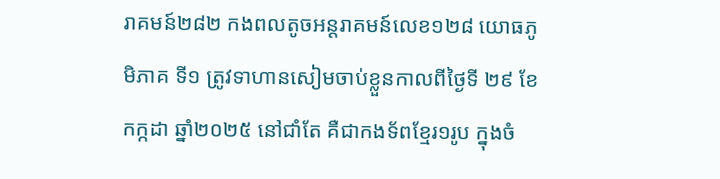រាគមន៍២៨២ កងពលតូចអន្តរាគមន៍លេខ១២៨ យោធភូមិភាគ ទី១ ត្រូវទាហានសៀមចាប់ខ្លួនកាលពីថ្ងៃទី ២៩ ខែកក្កដា ឆ្នាំ២០២៥ នៅជាំតែ គឺជាកងទ័ពខ្មែរ១រូប ក្នុងចំ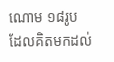ណោម ១៨រូប ដែលគិតមកដល់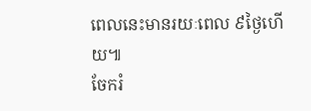ពេលនេះមានរយៈពេល ៩ថ្ងៃហើយ៕
ចែករំ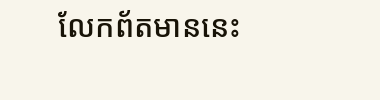លែកព័តមាននេះ